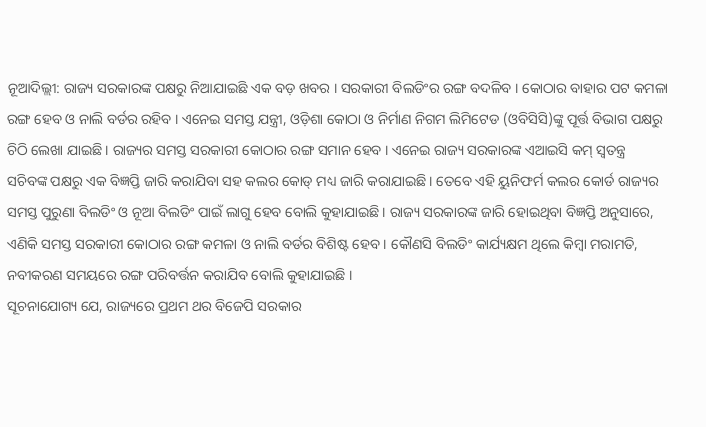ନୂଆଦିଲ୍ଲୀ: ରାଜ୍ୟ ସରକାରଙ୍କ ପକ୍ଷରୁ ନିଆଯାଇଛି ଏକ ବଡ଼ ଖବର । ସରକାରୀ ବିଲଡିଂର ରଙ୍ଗ ବଦଳିବ । କୋଠାର ବାହାର ପଟ କମଳା ରଙ୍ଗ ହେବ ଓ ନାଲି ବର୍ଡର ରହିବ । ଏନେଇ ସମସ୍ତ ଯନ୍ତ୍ରୀ, ଓଡ଼ିଶା କୋଠା ଓ ନିର୍ମାଣ ନିଗମ ଲିମିଟେଡ (ଓବିସିସି)ଙ୍କୁ ପୂର୍ତ୍ତ ବିଭାଗ ପକ୍ଷରୁ ଚିଠି ଲେଖା ଯାଇଛି । ରାଜ୍ୟର ସମସ୍ତ ସରକାରୀ କୋଠାର ରଙ୍ଗ ସମାନ ହେବ । ଏନେଇ ରାଜ୍ୟ ସରକାରଙ୍କ ଏଆଇସି କମ୍ ସ୍ୱତନ୍ତ୍ର ସଚିବଙ୍କ ପକ୍ଷରୁ ଏକ ବିଜ୍ଞପ୍ତି ଜାରି କରାଯିବା ସହ କଲର କୋଡ୍ ମଧ୍ୟ ଜାରି କରାଯାଇଛି । ତେବେ ଏହି ୟୁନିଫର୍ମ କଲର କୋର୍ଡ ରାଜ୍ୟର ସମସ୍ତ ପୁରୁଣା ବିଲଡିଂ ଓ ନୂଆ ବିଲଡିଂ ପାଇଁ ଲାଗୁ ହେବ ବୋଲି କୁହାଯାଇଛି । ରାଜ୍ୟ ସରକାରଙ୍କ ଜାରି ହୋଇଥିବା ବିଜ୍ଞପ୍ତି ଅନୁସାରେ, ଏଣିକି ସମସ୍ତ ସରକାରୀ କୋଠାର ରଙ୍ଗ କମଳା ଓ ନାଲି ବର୍ଡର ବିଶିଷ୍ଟ ହେବ । କୌଣସି ବିଲଡିଂ କାର୍ଯ୍ୟକ୍ଷମ ଥିଲେ କିମ୍ବା ମରାମତି, ନବୀକରଣ ସମୟରେ ରଙ୍ଗ ପରିବର୍ତ୍ତନ କରାଯିବ ବୋଲି କୁହାଯାଇଛି ।
ସୂଚନାଯୋଗ୍ୟ ଯେ, ରାଜ୍ୟରେ ପ୍ରଥମ ଥର ବିଜେପି ସରକାର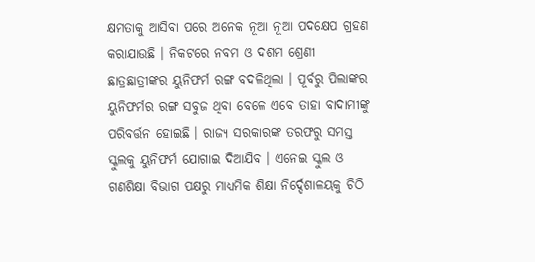କ୍ଷମତାକୁ ଆସିବା ପରେ ଅନେକ ନୂଆ ନୂଆ ପଦକ୍ଷେପ ଗ୍ରହଣ କରାଯାଉଛି । ନିକଟରେ ନବମ ଓ ଦଶମ ଶ୍ରେଣୀ ଛାତ୍ରଛାତ୍ରୀଙ୍କର ୟୁନିଫର୍ମ ରଙ୍ଗ ବଦଳିଥିଲା । ପୂର୍ବରୁ ପିଲାଙ୍କର ୟୁନିଫର୍ମର ରଙ୍ଗ ସବୁଜ ଥିବା ବେଳେ ଏବେ ତାହା ବାଦାମୀଙ୍କୁ ପରିବର୍ତ୍ତନ ହୋଇଛି । ରାଜ୍ୟ ସରକାରଙ୍କ ତରଫରୁ ସମସ୍ତ ସ୍କୁଲକୁ ୟୁନିଫର୍ମ ଯୋଗାଇ ଦିଆଯିବ । ଏନେଇ ସ୍କୁଲ ଓ ଗଣଶିକ୍ଷା ବିଭାଗ ପକ୍ଷରୁ ମାଧ୍ୟମିକ ଶିକ୍ଷା ନିର୍ଦ୍ଦେଶାଳୟକୁ ଚିଠି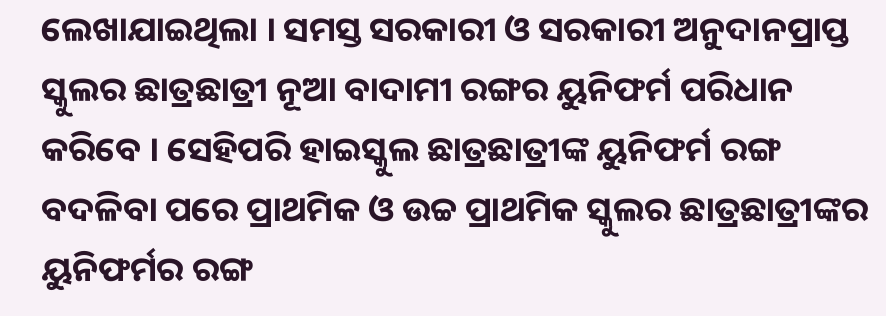ଲେଖାଯାଇଥିଲା । ସମସ୍ତ ସରକାରୀ ଓ ସରକାରୀ ଅନୁଦାନପ୍ରାପ୍ତ ସ୍କୁଲର ଛାତ୍ରଛାତ୍ରୀ ନୂଆ ବାଦାମୀ ରଙ୍ଗର ୟୁନିଫର୍ମ ପରିଧାନ କରିବେ । ସେହିପରି ହାଇସ୍କୁଲ ଛାତ୍ରଛାତ୍ରୀଙ୍କ ୟୁନିଫର୍ମ ରଙ୍ଗ ବଦଳିବା ପରେ ପ୍ରାଥମିକ ଓ ଉଚ୍ଚ ପ୍ରାଥମିକ ସ୍କୁଲର ଛାତ୍ରଛାତ୍ରୀଙ୍କର ୟୁନିଫର୍ମର ରଙ୍ଗ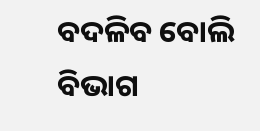ବଦଳିବ ବୋଲି ବିଭାଗ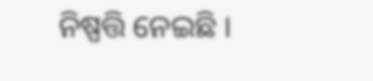ନିଷ୍ପତ୍ତି ନେଇଛି ।